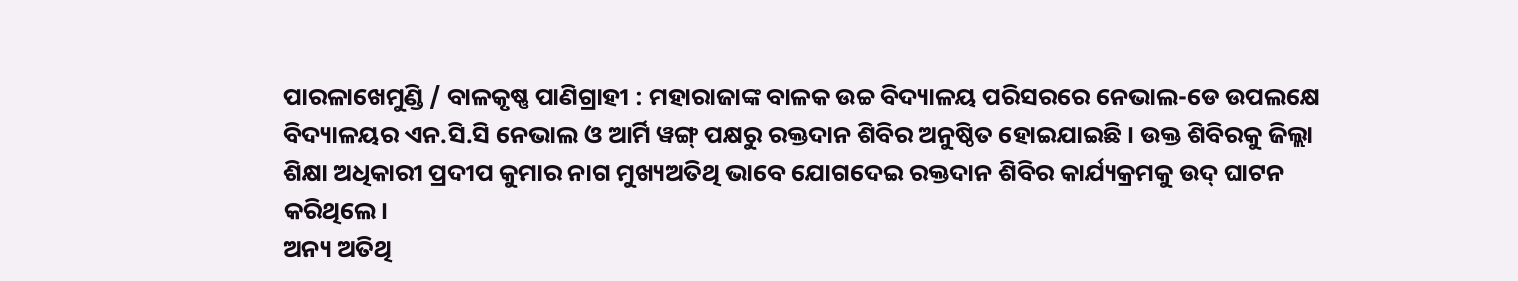ପାରଳାଖେମୁଣ୍ଡି / ବାଳକୃଷ୍ଣ ପାଣିଗ୍ରାହୀ : ମହାରାଜାଙ୍କ ବାଳକ ଉଚ୍ଚ ବିଦ୍ୟାଳୟ ପରିସରରେ ନେଭାଲ-ଡେ ଉପଲକ୍ଷେ ବିଦ୍ୟାଳୟର ଏନ.ସି.ସି ନେଭାଲ ଓ ଆର୍ମି ୱଙ୍ଗ୍ ପକ୍ଷରୁ ରକ୍ତଦାନ ଶିବିର ଅନୁଷ୍ଠିତ ହୋଇଯାଇଛି । ଉକ୍ତ ଶିବିରକୁ ଜିଲ୍ଲା ଶିକ୍ଷା ଅଧିକାରୀ ପ୍ରଦୀପ କୁମାର ନାଗ ମୁଖ୍ୟଅତିଥି ଭାବେ ଯୋଗଦେଇ ରକ୍ତଦାନ ଶିବିର କାର୍ଯ୍ୟକ୍ରମକୁ ଉଦ୍ ଘାଟନ କରିଥିଲେ।
ଅନ୍ୟ ଅତିଥି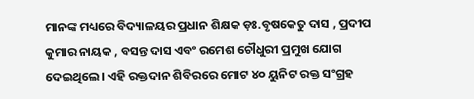ମାନଙ୍କ ମଧ୍ୟରେ ବିଦ୍ୟାଳୟର ପ୍ରଧାନ ଶିକ୍ଷକ ଡ଼ଃ.ବୃଷକେତୁ ଦାସ , ପ୍ରଦୀପ କୁମାର ନାୟକ , ବସନ୍ତ ଦାସ ଏବଂ ରମେଶ ଚୌଧୁରୀ ପ୍ରମୁଖ ଯୋଗ ଦେଇଥିଲେ। ଏହି ରକ୍ତଦାନ ଶିବିରରେ ମୋଟ ୪୦ ୟୁନିଟ ରକ୍ତ ସଂଗ୍ରହ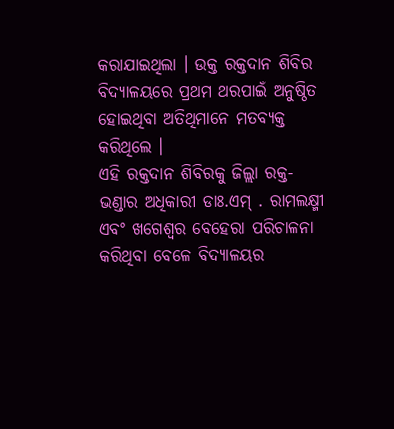କରାଯାଇଥିଲା । ଉକ୍ତ ରକ୍ତଦାନ ଶିବିର ବିଦ୍ୟାଳୟରେ ପ୍ରଥମ ଥରପାଇଁ ଅନୁଷ୍ଠିତ ହୋଇଥିବା ଅତିଥିମାନେ ମତବ୍ୟକ୍ତ କରିଥିଲେ ।
ଏହି ରକ୍ତଦାନ ଶିବିରକୁ ଜିଲ୍ଲା ରକ୍ତ-ଭଣ୍ଡାର ଅଧିକାରୀ ଡାଃ.ଏମ୍ . ରାମଲକ୍ଷ୍ମୀ ଏବଂ ଖଗେଶ୍ୱର ବେହେରା ପରିଚାଳନା କରିଥିବା ବେଳେ ବିଦ୍ୟାଳୟର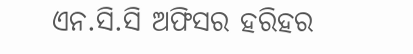ଏନ.ସି.ସି ଅଫିସର ହରିହର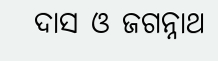ଦାସ ଓ ଜଗନ୍ନାଥ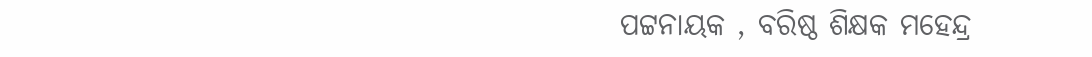ପଟ୍ଟନାୟକ , ବରିଷ୍ଠ ଶିକ୍ଷକ ମହେନ୍ଦ୍ର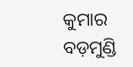କୁମାର ବଡ଼ମୁଣ୍ଡି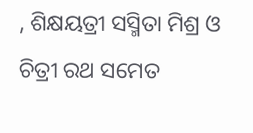, ଶିକ୍ଷୟତ୍ରୀ ସସ୍ମିତା ମିଶ୍ର ଓ ଚିତ୍ରୀ ରଥ ସମେତ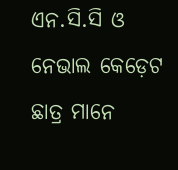ଏନ.ସି.ସି ଓ ନେଭାଲ କେଡ଼େଟ ଛାତ୍ର ମାନେ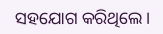ସହଯୋଗ କରିଥିଲେ ।